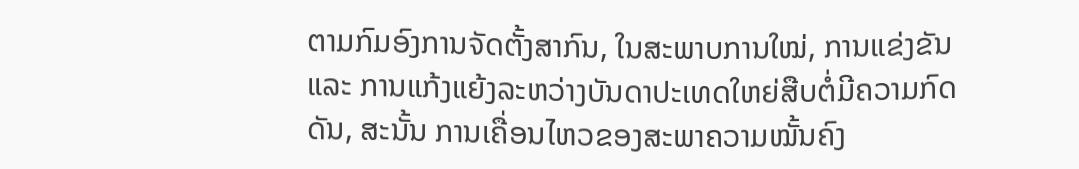ຕາມກົມອົງການຈັດຕັ້ງສາກົນ, ໃນສະພາບການໃໝ່, ການແຂ່ງຂັນ ແລະ ການແກ້ງແຍ້ງລະຫວ່າງບັນດາປະເທດໃຫຍ່ສືບຕໍ່ມີຄວາມກົດດັນ, ສະນັ້ນ ການເຄື່ອນໄຫວຂອງສະພາຄວາມໝັ້ນຄົງ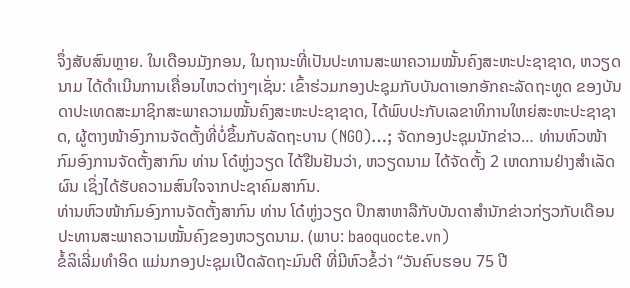ຈຶ່ງສັບສົນຫຼາຍ. ໃນເດືອນມັງກອນ, ໃນຖານະທີ່ເປັນປະທານສະພາຄວາມໝັ້ນຄົງສະຫະປະຊາຊາດ, ຫວຽດນາມ ໄດ້ດຳເນີນການເຄື່ອນໄຫວຕ່າງໆເຊັ່ນ: ເຂົ້າຮ່ວມກອງປະຊຸມກັບບັນດາເອກອັກຄະລັດຖະທູດ ຂອງບັນດາປະເທດສະມາຊິກສະພາຄວາມໝັ້ນຄົງສະຫະປະຊາຊາດ, ໄດ້ພົບປະກັບເລຂາທິການໃຫຍ່ສະຫະປະຊາຊາດ, ຜູ້ຕາງໜ້າອົງການຈັດຕັ້ງທີ່ບໍ່ຂຶ້ນກັບລັດຖະບານ (NGO)…; ຈັດກອງປະຊຸມນັກຂ່າວ… ທ່ານຫົວໜ້າກົມອົງການຈັດຕັ້ງສາກົນ ທ່ານ ໂດ໋ຫູ່ງວຽດ ໄດ້ຢືນຢັນວ່າ, ຫວຽດນາມ ໄດ້ຈັດຕັ້ງ 2 ເຫດການຢ່າງສຳເລັດຜົນ ເຊິ່ງໄດ້ຮັບຄວາມສົນໃຈຈາກປະຊາຄົມສາກົນ.
ທ່ານຫົວໜ້າກົມອົງການຈັດຕັ້ງສາກົນ ທ່ານ ໂດ໋ຫູ່ງວຽດ ປຶກສາຫາລືກັບບັນດາສຳນັກຂ່າວກ່ຽວກັບເດືອນປະທານສະພາຄວາມໝັ້ນຄົງຂອງຫວຽດນາມ. (ພາບ: baoquocte.vn)
ຂໍ້ລິເລີ່ມທຳອິດ ແມ່ນກອງປະຊຸມເປີດລັດຖະມົນຕີ ທີ່ມີຫົວຂໍ້ວ່າ “ວັນຄົບຮອບ 75 ປີ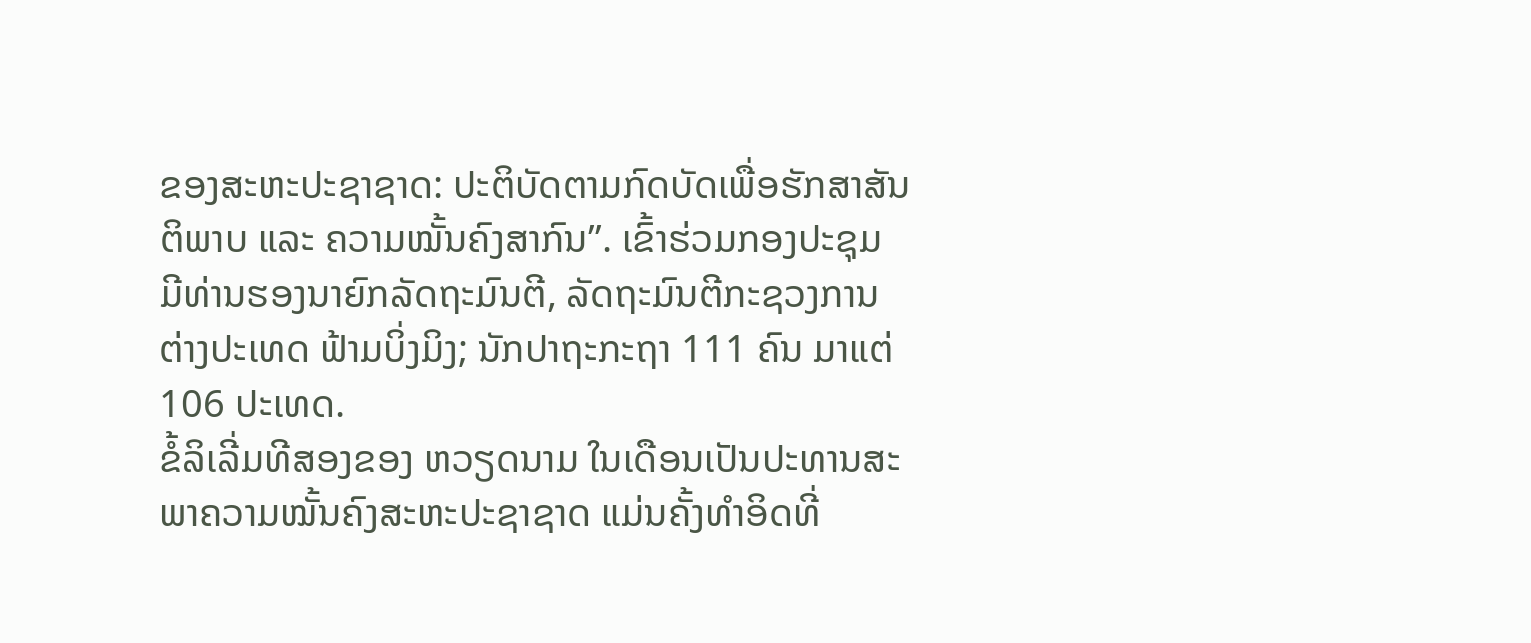ຂອງສະຫະປະຊາຊາດ: ປະຕິບັດຕາມກົດບັດເພື່ອຮັກສາສັນຕິພາບ ແລະ ຄວາມໝັ້ນຄົງສາກົນ”. ເຂົ້າຮ່ວມກອງປະຊຸມ ມີທ່ານຮອງນາຍົກລັດຖະມົນຕີ, ລັດຖະມົນຕີກະຊວງການຕ່າງປະເທດ ຟ້າມບິ່ງມິງ; ນັກປາຖະກະຖາ 111 ຄົນ ມາແຕ່ 106 ປະເທດ.
ຂໍ້ລິເລີ່ມທີສອງຂອງ ຫວຽດນາມ ໃນເດືອນເປັນປະທານສະພາຄວາມໝັ້ນຄົງສະຫະປະຊາຊາດ ແມ່ນຄັ້ງທຳອິດທີ່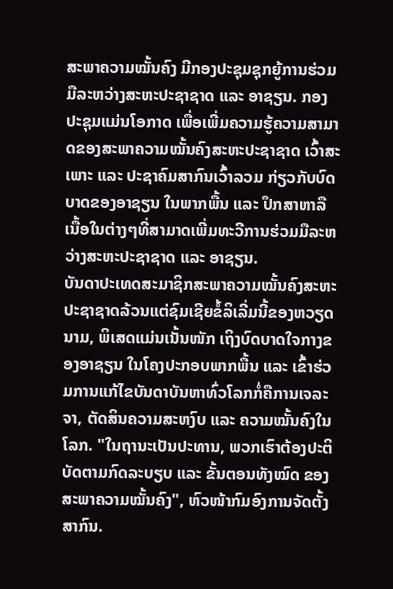ສະພາຄວາມໝັ້ນຄົງ ມີກອງປະຊຸມຊຸກຍູ້ການຮ່ວມມືລະຫວ່າງສະຫະປະຊາຊາດ ແລະ ອາຊຽນ. ກອງປະຊຸມແມ່ນໂອກາດ ເພື່ອເພີ່ມຄວາມຮູ້ຄວາມສາມາດຂອງສະພາຄວາມໝັ້ນຄົງສະຫະປະຊາຊາດ ເວົ້າສະເພາະ ແລະ ປະຊາຄົມສາກົນເວົ້າລວມ ກ່ຽວກັບບົດບາດຂອງອາຊຽນ ໃນພາກພື້ນ ແລະ ປຶກສາຫາລືເນື້ອໃນຕ່າງໆທີ່ສາມາດເພີ່ມທະວີການຮ່ວມມືລະຫວ່າງສະຫະປະຊາຊາດ ແລະ ອາຊຽນ.
ບັນດາປະເທດສະມາຊິກສະພາຄວາມໝັ້ນຄົງສະຫະປະຊາຊາດລ້ວນແຕ່ຊົມເຊີຍຂໍ້ລິເລີ່ມນີ້ຂອງຫວຽດນາມ, ພິເສດແມ່ນເນັ້ນໜັກ ເຖິງບົດບາດໃຈກາງຂອງອາຊຽນ ໃນໂຄງປະກອບພາກພື້ນ ແລະ ເຂົ້າຮ່ວມການແກ້ໄຂບັນດາບັນຫາທົ່ວໂລກກໍ່ຄືການເຈລະຈາ, ຕັດສິນຄວາມສະຫງົບ ແລະ ຄວາມໝັ້ນຄົງໃນໂລກ. "ໃນຖານະເປັນປະທານ, ພວກເຮົາຕ້ອງປະຕິບັດຕາມກົດລະບຽບ ແລະ ຂັ້ນຕອນທັງໝົດ ຂອງສະພາຄວາມໝັ້ນຄົງ", ຫົວໜ້າກົມອົງການຈັດຕັ້ງສາກົນ.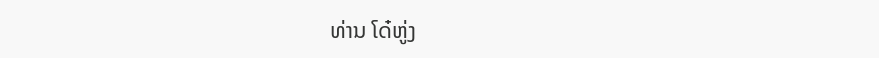ທ່ານ ໂດ໋ຫູ່ງ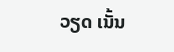ວຽດ ເນັ້ນ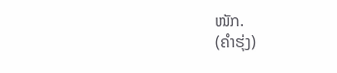ໜັກ.
(ຄຳຮຸ່ງ)